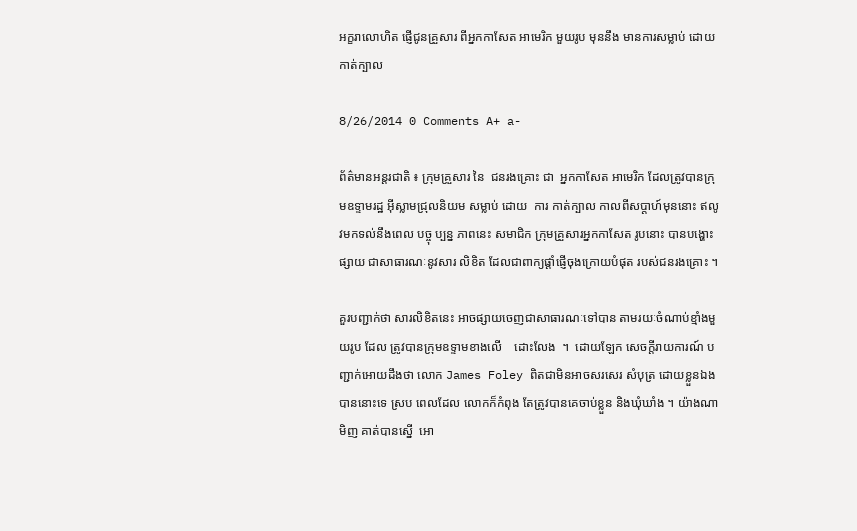អក្ខរាលោហិត ផ្ញើជូនគ្រួសារ ពីអ្នកកាសែត អាមេរិក មួយរូប មុននឹង មានការសម្លាប់ ដោយកាត់ក្បាល

8/26/2014 0 Comments A+ a-

ព័ត៌មានអន្តរជាតិ ៖ ក្រុមគ្រួសារ នៃ  ជនរងគ្រោះ ជា  អ្នកកាសែត អាមេរិក ដែលត្រូវបានក្រុមឧទ្ទាមរដ្ឋ អ៊ីស្លាមជ្រុលនិយម សម្លាប់ ដោយ  ការ កាត់ក្បាល កាលពីសប្តាហ៍មុននោះ ឥលូវមកទល់នឹងពេល បច្ចុ ប្បន្ន ភាពនេះ សមាជិក ក្រុមគ្រួសារអ្នកកាសែត រូបនោះ បានបង្ហោះផ្សាយ ជាសាធារណៈនូវសារ លិខិត ដែលជាពាក្យផ្តាំផ្ញើចុងក្រោយបំផុត របស់ជនរងគ្រោះ ។

គួរបញ្ជាក់ថា សារលិខិតនេះ អាចផ្សាយចេញជាសាធារណៈទៅបាន តាមរយៈចំណាប់ខ្មាំងមួយរូប ដែល ត្រូវបានក្រុមឧទ្ទាមខាងលើ    ដោះលែង  ។  ដោយឡែក សេចក្តីរាយការណ៍ បញ្ជាក់អោយដឹងថា លោក James Foley ពិតជាមិនអាចសរសេរ សំបុត្រ ដោយខ្លួនឯងបាននោះទេ ស្រប ពេលដែល លោកក៏កំពុង តែត្រូវបានគេចាប់ខ្លួន និងឃុំឃាំង ។ យ៉ាងណាមិញ គាត់បានស្នើ  អោ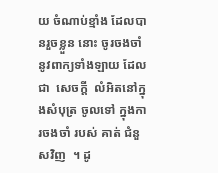យ ចំណាប់ខ្មាំង ដែលបានរួចខ្លួន នោះ ចូរចងចាំ នូវពាក្យទាំងឡាយ ដែលជា  សេចក្តី  លំអិតនៅក្នុងសំបុត្រ ចូលទៅ ក្នុងការចងចាំ របស់ គាត់ ជំនួសវិញ  ។ ដូ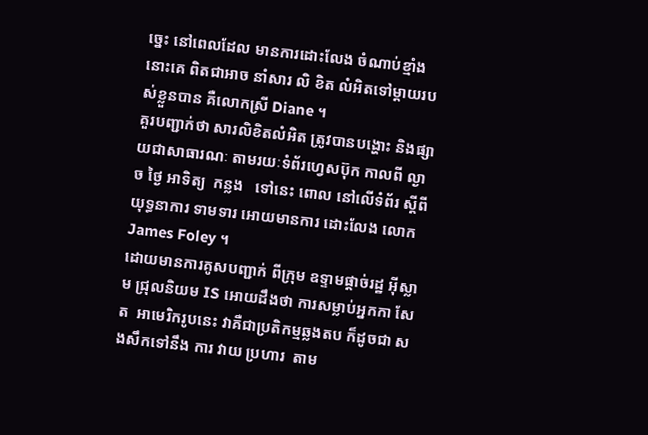ច្នេះ នៅពេលដែល មានការដោះលែង ចំណាប់ខ្មាំង នោះគេ ពិតជាអាច នាំសារ លិ ខិត លំអិតទៅម្តាយរបស់ខ្លួនបាន គឺលោកស្រី Diane ។
គួរបញ្ជាក់ថា សារលិខិតលំអិត ត្រូវបានបង្ហោះ និងផ្សាយជាសាធារណៈ តាមរយៈទំព័រហ្វេសប៊ុក កាលពី ល្ងាច ថ្ងៃ អាទិត្យ  កន្លង   ទៅនេះ ពោល នៅលើទំព័រ ស្តីពីយុទ្ធនាការ ទាមទារ អោយមានការ ដោះលែង លោក James Foley ។
ដោយមានការគូសបញ្ជាក់ ពីក្រុម ឧទ្ទាមផ្តាច់រដ្ឋ អ៊ីស្លាម ជ្រុលនិយម IS អោយដឹងថា ការសម្លាប់អ្នកកា សែត  អាមេរិករូបនេះ វាគឺជាប្រតិកម្មឆ្លងតប ក៏ដូចជា សងសឹកទៅនឹង ការ វាយ ប្រហារ  តាម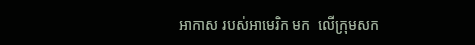អាកាស របស់អាមេរិក មក  លើក្រុមសក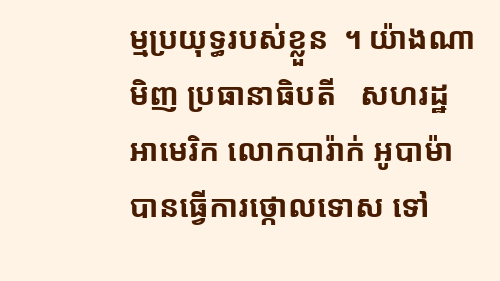ម្មប្រយុទ្ធរបស់ខ្លួន  ។ យ៉ាងណាមិញ ប្រធានាធិបតី   សហរដ្ឋ អាមេរិក លោកបារ៉ាក់ អូបាម៉ា បានធ្វើការថ្កោលទោស ទៅ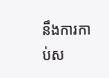នឹងការកាប់ស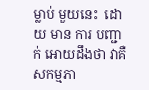ម្លាប់ មួយនេះ  ដោយ មាន ការ បញ្ជាក់ អោយដឹងថា វាគឺសកម្មភា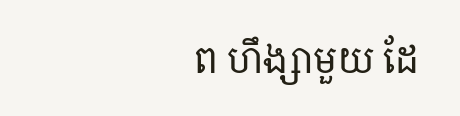ព ហឹង្សាមួយ ដែ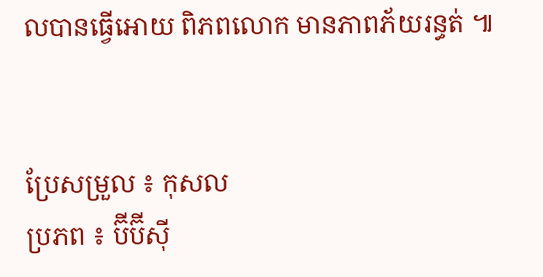លបានធ្វើអោយ ពិភពលោក មានភាពភ័យរន្ធត់ ៕


ប្រែសម្រួល ៖ កុសល
ប្រភព ៖ ប៊ីប៊ីស៊ី